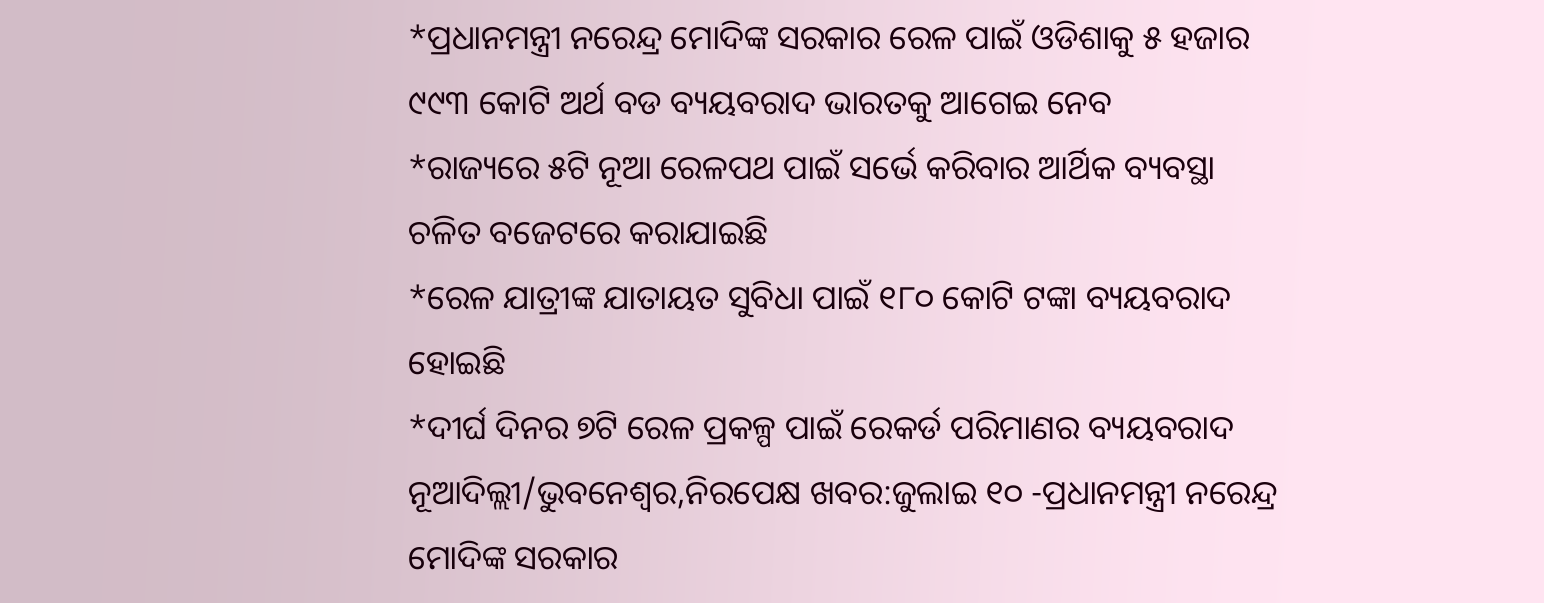*ପ୍ରଧାନମନ୍ତ୍ରୀ ନରେନ୍ଦ୍ର ମୋଦିଙ୍କ ସରକାର ରେଳ ପାଇଁ ଓଡିଶାକୁ ୫ ହଜାର ୯୯୩ କୋଟି ଅର୍ଥ ବଡ ବ୍ୟୟବରାଦ ଭାରତକୁ ଆଗେଇ ନେବ
*ରାଜ୍ୟରେ ୫ଟି ନୂଆ ରେଳପଥ ପାଇଁ ସର୍ଭେ କରିବାର ଆର୍ଥିକ ବ୍ୟବସ୍ଥା ଚଳିତ ବଜେଟରେ କରାଯାଇଛି
*ରେଳ ଯାତ୍ରୀଙ୍କ ଯାତାୟତ ସୁବିଧା ପାଇଁ ୧୮୦ କୋଟି ଟଙ୍କା ବ୍ୟୟବରାଦ ହୋଇଛି
*ଦୀର୍ଘ ଦିନର ୭ଟି ରେଳ ପ୍ରକଳ୍ପ ପାଇଁ ରେକର୍ଡ ପରିମାଣର ବ୍ୟୟବରାଦ
ନୂଆଦିଲ୍ଲୀ/ଭୁବନେଶ୍ୱର,ନିରପେକ୍ଷ ଖବର:ଜୁଲାଇ ୧୦ -ପ୍ରଧାନମନ୍ତ୍ରୀ ନରେନ୍ଦ୍ର ମୋଦିଙ୍କ ସରକାର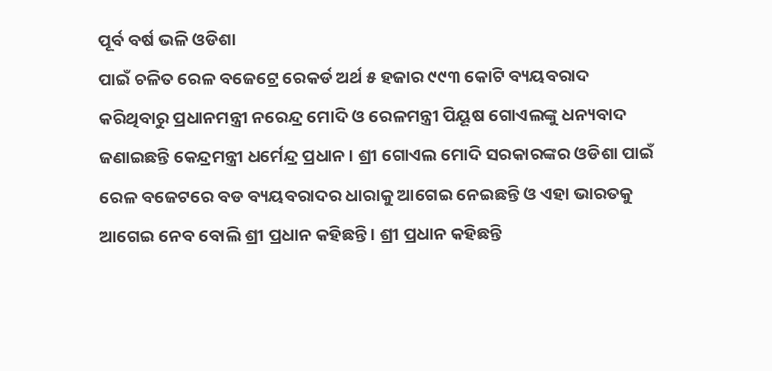ପୂର୍ବ ବର୍ଷ ଭଳି ଓଡିଶା
ପାଇଁ ଚଳିତ ରେଳ ବଜେଟ୍ରେ ରେକର୍ଡ ଅର୍ଥ ୫ ହଜାର ୯୯୩ କୋଟି ବ୍ୟୟବରାଦ କରିଥିବାରୁ ପ୍ରଧାନମନ୍ତ୍ରୀ ନରେନ୍ଦ୍ର ମୋଦି ଓ ରେଳମନ୍ତ୍ରୀ ପିୟୂଷ ଗୋଏଲଙ୍କୁ ଧନ୍ୟବାଦ ଜଣାଇଛନ୍ତି କେନ୍ଦ୍ରମନ୍ତ୍ରୀ ଧର୍ମେନ୍ଦ୍ର ପ୍ରଧାନ । ଶ୍ରୀ ଗୋଏଲ ମୋଦି ସରକାରଙ୍କର ଓଡିଶା ପାଇଁ ରେଳ ବଜେଟରେ ବଡ ବ୍ୟୟବରାଦର ଧାରାକୁ ଆଗେଇ ନେଇଛନ୍ତି ଓ ଏହା ଭାରତକୁ ଆଗେଇ ନେବ ବୋଲି ଶ୍ରୀ ପ୍ରଧାନ କହିଛନ୍ତି । ଶ୍ରୀ ପ୍ରଧାନ କହିଛନ୍ତି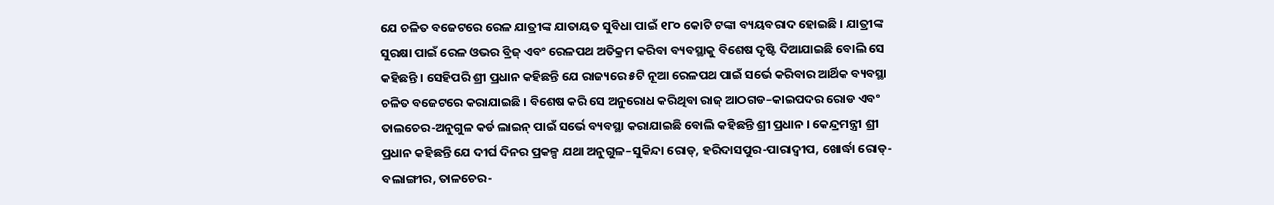ଯେ ଚଳିତ ବଜେଟରେ ରେଳ ଯାତ୍ରୀଙ୍କ ଯାତାୟତ ସୁବିଧା ପାଇଁ ୧୮୦ କୋଟି ଟଙ୍କା ବ୍ୟୟବରାଦ ହୋଇଛି । ଯାତ୍ରୀଙ୍କ ସୁରକ୍ଷା ପାଇଁ ରେଳ ଓଭର ବ୍ରିଜ୍ ଏବଂ ରେଳପଥ ଅତିକ୍ରମ କରିବା ବ୍ୟବସ୍ଥାକୁ ବିଶେଷ ଦୃଷ୍ଟି ଦିଆଯାଇଛି ବୋଲି ସେ କହିଛନ୍ତି । ସେହିପରି ଶ୍ରୀ ପ୍ରଧାନ କହିଛନ୍ତି ଯେ ରାଜ୍ୟରେ ୫ଟି ନୂଆ ରେଳପଥ ପାଇଁ ସର୍ଭେ କରିବାର ଆର୍ଥିକ ବ୍ୟବସ୍ଥା ଚଳିତ ବଜେଟରେ କରାଯାଇଛି । ବିଶେଷ କରି ସେ ଅନୁରୋଧ କରିଥିବା ରାଜ୍ ଆଠଗଡ–କାଇପଦର ରୋଡ ଏବଂ ତାଲଚେର-ଅନୁଗୁଳ କର୍ଡ ଲାଇନ୍ ପାଇଁ ସର୍ଭେ ବ୍ୟବସ୍ଥା କରାଯାଇଛି ବୋଲି କହିଛନ୍ତି ଶ୍ରୀ ପ୍ରଧାନ । କେନ୍ଦ୍ରମନ୍ତ୍ରୀ ଶ୍ରୀ ପ୍ରଧାନ କହିଛନ୍ତି ଯେ ଦୀର୍ଘ ଦିନର ପ୍ରକଳ୍ପ ଯଥା ଅନୁଗୁଳ–ସୁକିନ୍ଦା ରୋଡ୍, ହରିଦାସପୁର-ପାରାଦ୍ୱୀପ, ଖୋର୍ଦ୍ଧା ରୋଡ୍-ବଲାଙ୍ଗୀର, ତାଳଚେର-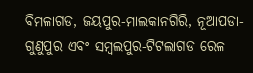ବିମଳାଗଡ, ଜୟପୁର-ମାଲକାନଗିରି, ନୂଆପଡା-ଗୁଣୁପୁର ଏବଂ ସମ୍ବଲପୁର-ଟିଟଲାଗଡ ରେଳ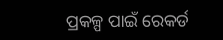ପ୍ରକଳ୍ପ ପାଇଁ ରେକର୍ଡ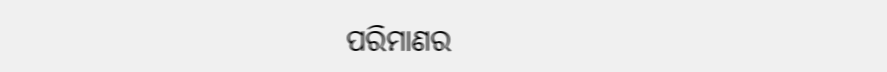ପରିମାଣର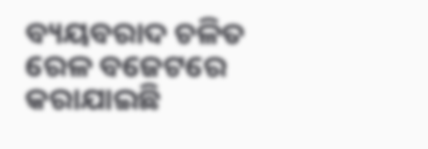ବ୍ୟୟବରାଦ ଚଳିତ ରେଳ ବଜେଟରେ କରାଯାଇଛି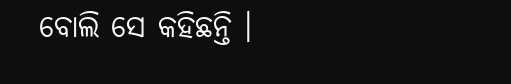ବୋଲି ସେ କହିଛନ୍ତି ।